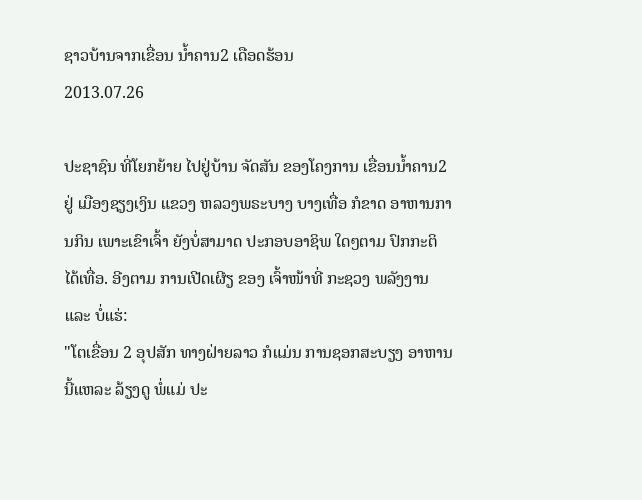ຊາວບ້ານຈາກເຂື່ອນ ນໍ້າຄານ2 ເດືອດຮ້ອນ
2013.07.26

ປະຊາຊົນ ທີ່ໂຍກຍ້າຍ ໄປຢູ່ບ້ານ ຈັດສັນ ຂອງໂຄງການ ເຂື່ອນນໍ້າຄານ2 ຢູ່ ເມືອງຊຽງເງິນ ແຂວງ ຫລວງພຣະບາງ ບາງເທື່ອ ກໍຂາດ ອາຫານການກິນ ເພາະເຂົາເຈົ້າ ຍັງບໍ່ສາມາດ ປະກອບອາຊິພ ໃດໆຕາມ ປົກກະຕິ ໄດ້ເທື່ອ. ອີງຕາມ ການເປີດເຜີຽ ຂອງ ເຈົ້າໜ້າທີ່ ກະຊວງ ພລັງງານ ແລະ ບໍ່ແຮ່:
"ໂຕເຂື່ອນ 2 ອຸປສັກ ທາງຝ່າຍລາວ ກໍແມ່ນ ການຊອກສະບຽງ ອາຫານ ນີ້ແຫລະ ລ້ຽງດູ ພໍ່ແມ່ ປະ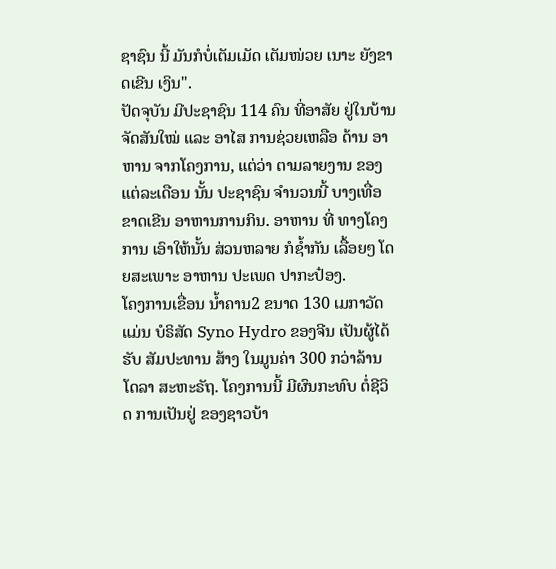ຊາຊົນ ນີ້ ມັນກໍບໍ່ເຕັມເມັດ ເຕັມໜ່ວຍ ເນາະ ຍັງຂາດເຂີນ ເງິນ".
ປັດຈຸບັນ ມີປະຊາຊົນ 114 ຄົນ ທີ່ອາສັຍ ຢູ່ໃນບ້ານ ຈັດສັນໃໝ່ ແລະ ອາໄສ ການຊ່ວຍເຫລືອ ດ້ານ ອາຫານ ຈາກໂຄງການ, ແຕ່ວ່າ ຕາມລາຍງານ ຂອງ ແຕ່ລະເດືອນ ນັ້ນ ປະຊາຊົນ ຈໍານວນນີ້ ບາງເທື່ອ ຂາດເຂີນ ອາຫານການກິນ. ອາຫານ ທີ່ ທາງໂຄງການ ເອົາໃຫ້ນັ້ນ ສ່ວນຫລາຍ ກໍຊໍ້າກັນ ເລື້ອຍໆ ໂດຍສະເພາະ ອາຫານ ປະເພດ ປາກະປ໋ອງ.
ໂຄງການເຂື່ອນ ນໍ້າຄານ2 ຂນາດ 130 ເມກາວັດ ແມ່ນ ບໍຣິສັດ Syno Hydro ຂອງຈີນ ເປັນຜູ້ໄດ້ຮັບ ສັມປະທານ ສ້າງ ໃນມູນຄ່າ 300 ກວ່າລ້ານ ໂດລາ ສະຫະຣັຖ. ໂຄງການນີ້ ມີຜົນກະທົບ ຕໍ່ຊີວິດ ການເປັນຢູ່ ຂອງຊາວບ້າ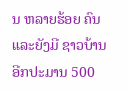ນ ຫລາຍຮ້ອຍ ຄົນ ແລະຍັງມີ ຊາວບ້ານ ອີກປະມານ 500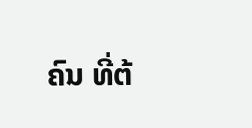ຄົນ ທີ່ຕ້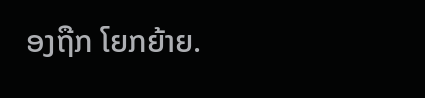ອງຖືກ ໂຍກຍ້າຍ.